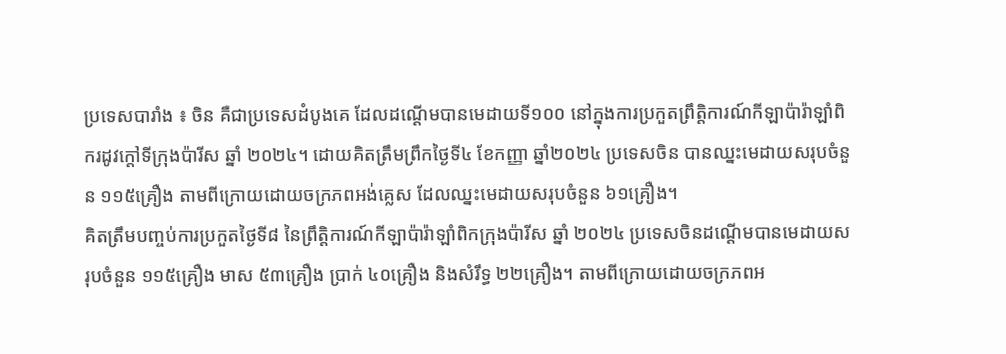ប្រទេសបារាំង ៖ ចិន គឺជាប្រទេសដំបូងគេ ដែលដណ្តើមបានមេដាយទី១០០ នៅក្នុងការប្រកួតព្រឹត្តិការណ៍កីឡាប៉ារ៉ាឡាំពិករដូវក្តៅទីក្រុងប៉ារីស ឆ្នាំ ២០២៤។ ដោយគិតត្រឹមព្រឹកថ្ងៃទី៤ ខែកញ្ញា ឆ្នាំ២០២៤ ប្រទេសចិន បានឈ្នះមេដាយសរុបចំនួន ១១៥គ្រឿង តាមពីក្រោយដោយចក្រភពអង់គ្លេស ដែលឈ្នះមេដាយសរុបចំនួន ៦១គ្រឿង។
គិតត្រឹមបញ្ចប់ការប្រកួតថ្ងៃទី៨ នៃព្រឹត្តិការណ៍កីឡាប៉ារ៉ាឡាំពិកក្រុងប៉ារីស ឆ្នាំ ២០២៤ ប្រទេសចិនដណ្តើមបានមេដាយសរុបចំនួន ១១៥គ្រឿង មាស ៥៣គ្រឿង ប្រាក់ ៤០គ្រឿង និងសំរឹទ្ធ ២២គ្រឿង។ តាមពីក្រោយដោយចក្រភពអ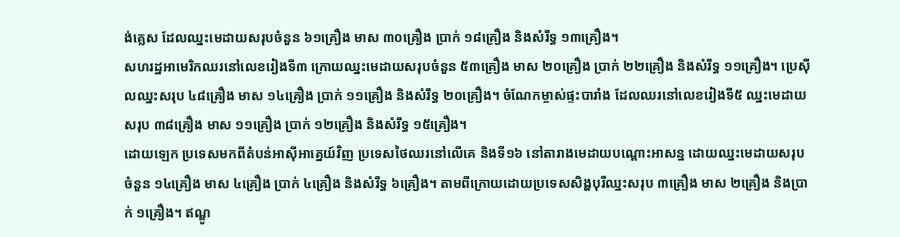ង់គ្លេស ដែលឈ្នះមេដាយសរុបចំនួន ៦១គ្រឿង មាស ៣០គ្រឿង ប្រាក់ ១៨គ្រឿង និងសំរឹទ្ធ ១៣គ្រឿង។
សហរដ្ឋអាមេរិកឈរនៅលេខរៀងទី៣ ក្រោយឈ្នះមេដាយសរុបចំនួន ៥៣គ្រឿង មាស ២០គ្រឿង ប្រាក់ ២២គ្រឿង និងសំរឹទ្ធ ១១គ្រឿង។ ប្រេស៊ីលឈ្នះសរុប ៤៨គ្រឿង មាស ១៤គ្រឿង ប្រាក់ ១១គ្រឿង និងសំរឹទ្ធ ២០គ្រឿង។ ចំណែកម្ចាស់ផ្ទះបារាំង ដែលឈរនៅលេខរៀងទី៥ ឈ្នះមេដាយសរុប ៣៨គ្រឿង មាស ១១គ្រឿង ប្រាក់ ១២គ្រឿង និងសំរឹទ្ធ ១៥គ្រឿង។
ដោយឡេក ប្រទេសមកពីតំបន់អាស៊ីអាគ្នេយ៍វិញ ប្រទេសថៃឈរនៅលើគេ និងទី១៦ នៅតារាងមេដាយបណ្តោះអាសន្ន ដោយឈ្នះមេដាយសរុបចំនួន ១៤គ្រឿង មាស ៤គ្រឿង ប្រាក់ ៤គ្រឿង និងសំរឹទ្ធ ៦គ្រឿង។ តាមពីក្រោយដោយប្រទេសសិង្ហបុរីឈ្នះសរុប ៣គ្រឿង មាស ២គ្រឿង និងប្រាក់ ១គ្រឿង។ ឥណ្ឌូ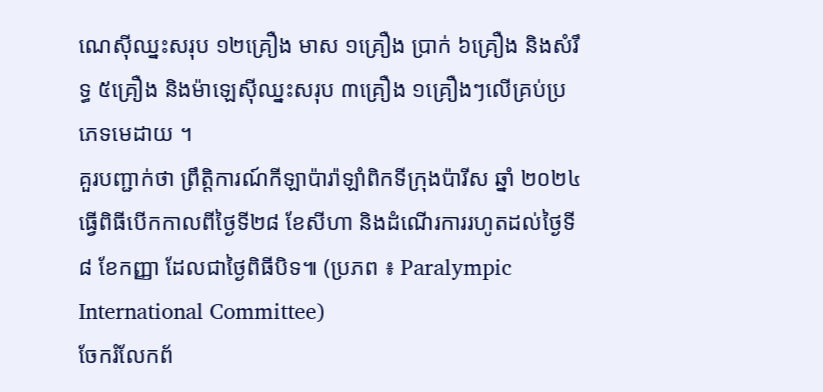ណេស៊ីឈ្នះសរុប ១២គ្រឿង មាស ១គ្រឿង ប្រាក់ ៦គ្រឿង និងសំរឹទ្ធ ៥គ្រឿង និងម៉ាឡេស៊ីឈ្នះសរុប ៣គ្រឿង ១គ្រឿងៗលើគ្រប់ប្រភេទមេដាយ ។
គួរបញ្ជាក់ថា ព្រឹត្តិការណ៍កីឡាប៉ារ៉ាឡាំពិកទីក្រុងប៉ារីស ឆ្នាំ ២០២៤ ធ្វើពិធីបើកកាលពីថ្ងៃទី២៨ ខែសីហា និងដំណើរការរហូតដល់ថ្ងៃទី៨ ខែកញ្ញា ដែលជាថ្ងៃពិធីបិទ៕ (ប្រភព ៖ Paralympic International Committee)
ចែករំលែកព័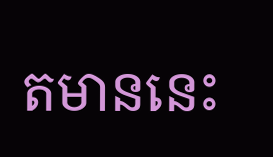តមាននេះ